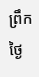ព្រឹកថ្ងៃ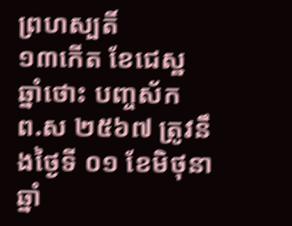ព្រហស្បតិ៍
១៣កើត ខែជេស្ឋ ឆ្នាំថោះ បញ្ចស័ក
ព.ស ២៥៦៧ ត្រូវនឹងថ្ងៃទី ០១ ខែមិថុនា ឆ្នាំ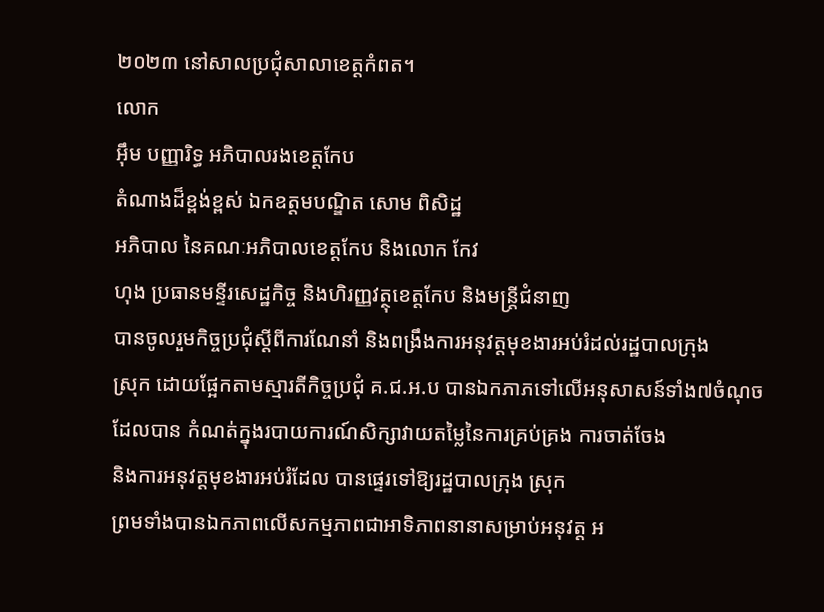២០២៣ នៅសាលប្រជុំសាលាខេត្តកំពត។
លោក
អ៊ឹម បញ្ញារិទ្ធ អភិបាលរងខេត្តកែប
តំណាងដ៏ខ្ពង់ខ្ពស់ ឯកឧត្តមបណ្ឌិត សោម ពិសិដ្ឋ
អភិបាល នៃគណៈអភិបាលខេត្តកែប និងលោក កែវ
ហុង ប្រធានមន្ទីរសេដ្ឋកិច្ច និងហិរញ្ញវត្ថុខេត្តកែប និងមន្ត្រីជំនាញ
បានចូលរួមកិច្ចប្រជុំស្តីពីការណែនាំ និងពង្រឹងការអនុវត្តមុខងារអប់រំដល់រដ្ឋបាលក្រុង
ស្រុក ដោយផ្អែកតាមស្មារតីកិច្ចប្រជុំ គ.ជ.អ.ប បានឯកភាភទៅលើអនុសាសន៍ទាំង៧ចំណុច
ដែលបាន កំណត់ក្នុងរបាយការណ៍សិក្សាវាយតម្លៃនៃការគ្រប់គ្រង ការចាត់ចែង
និងការអនុវត្តមុខងារអប់រំដែល បានផ្ទេរទៅឱ្យរដ្ឋបាលក្រុង ស្រុក
ព្រមទាំងបានឯកភាពលើសកម្មភាពជាអាទិភាពនានាសម្រាប់អនុវត្ត អ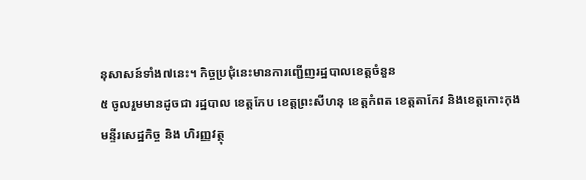នុសាសន៍ទាំង៧នេះ។ កិច្ចប្រជុំនេះមានការញ្ជើញរដ្ឋបាលខេត្តចំនួន
៥ ចូលរួមមានដូចជា រដ្ឋបាល ខេត្តកែប ខេត្តព្រះសីហនុ ខេត្តកំពត ខេត្តតាកែវ និងខេត្តកោះកុង
មន្ទីរសេដ្ឋកិច្ច និង ហិរញ្ញវត្ថុ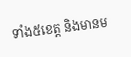ទាំង៥ខេត្ត និងមានម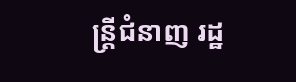ន្រ្តីជំនាញ រដ្ឋ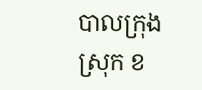បាលក្រុង
ស្រុក ខ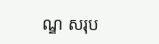ណ្ឌ សរុប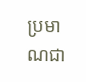ប្រមាណជា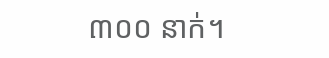៣០០ នាក់។